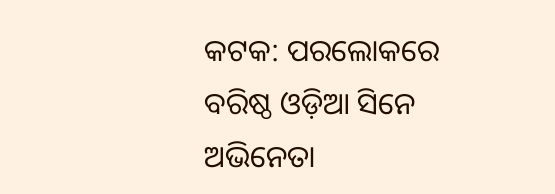କଟକ: ପରଲୋକରେ ବରିଷ୍ଠ ଓଡ଼ିଆ ସିନେ ଅଭିନେତା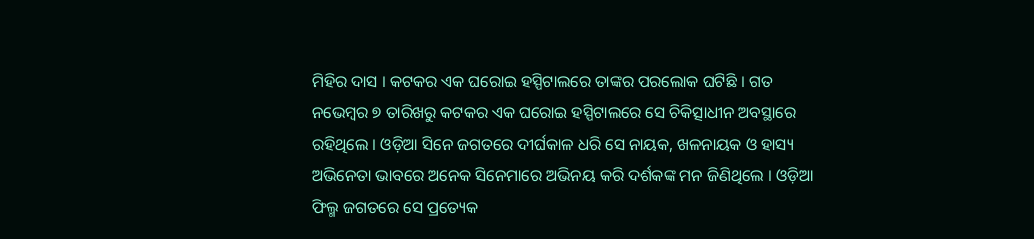ମିହିର ଦାସ । କଟକର ଏକ ଘରୋଇ ହସ୍ପିଟାଲରେ ତାଙ୍କର ପରଲୋକ ଘଟିଛି । ଗତ ନଭେମ୍ବର ୭ ତାରିଖରୁ କଟକର ଏକ ଘରୋଇ ହସ୍ପିଟାଲରେ ସେ ଚିକିତ୍ସାଧୀନ ଅବସ୍ଥାରେ ରହିଥିଲେ । ଓଡ଼ିଆ ସିନେ ଜଗତରେ ଦୀର୍ଘକାଳ ଧରି ସେ ନାୟକ, ଖଳନାୟକ ଓ ହାସ୍ୟ ଅଭିନେତା ଭାବରେ ଅନେକ ସିନେମାରେ ଅଭିନୟ କରି ଦର୍ଶକଙ୍କ ମନ ଜିଣିଥିଲେ । ଓଡ଼ିଆ ଫିଲ୍ମ ଜଗତରେ ସେ ପ୍ରତ୍ୟେକ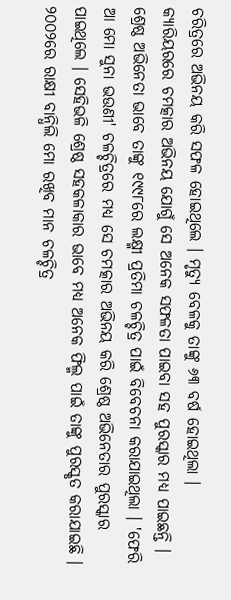ଚରିତ୍ରରେ ଅଭିନୟ କରି ସଫଳ ହୋଇଥିଲେ । ମୃତ୍ୟୁ ବେଳକୁ ତାଙ୍କୁ ୬୩ ବର୍ଷ ହୋଇଥିଲା ।
କ୍ୟାରିୟରରେ ଚମତ୍କାର ଅଭିନୟ ଯୋଗୁଁ ସେ ଅନେକ ସଫଳତା ପାଇବା ସହ ପୁରସ୍କାର ମଧ୍ୟ ପାଇଛନ୍ତି । ଶ୍ରେଷ୍ଠ ଅଭିନେତା ଭାବେ ତାଙ୍କୁ ୧୯୯୮ରେ ଲକ୍ଷ୍ମୀ ପ୍ରତିମା ଚଳଚ୍ଚିତ୍ର ପାଇଁ ବିବେଚନା କରାଯାଇଥିଲା । 'ଫେରି ଆ ମୋ ସୁନା ଭଉଣୀ' ଚଳଚ୍ଚିତ୍ରରେ ମଧ୍ୟ ସେ ଚମତ୍କାର ଅଭିନୟ କରି ଶ୍ରେଷ୍ଠ ଅଭିନେତାର ପୁରସ୍କାର ପାଇଥିଲେ । ସେହିଭଳି ଶ୍ରେଷ୍ଠ ସହକଳାକାର ଭାବେ ମଧ୍ୟ ଅନେକ ଫିଲ୍ମ ପାଇଁ ତାଙ୍କୁ ପୁରସ୍କୃତ କରାଯାଇଛି । ୨୦୦୨ରେ ରାକ୍ଷୀ ବାନ୍ଧିଲି ମୋ ରଖିବ ମାନ ଚଳଚ୍ଚିତ୍ର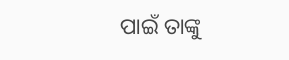ପାଇଁ ତାଙ୍କୁ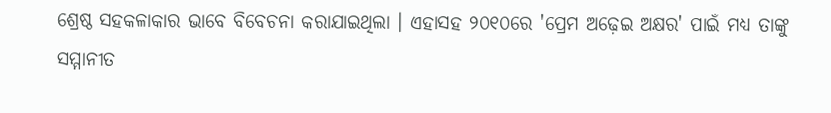ଶ୍ରେଷ୍ଠ ସହକଳାକାର ଭାବେ ବିବେଚନା କରାଯାଇଥିଲା । ଏହାସହ ୨୦୧୦ରେ 'ପ୍ରେମ ଅଢ଼େଇ ଅକ୍ଷର' ପାଇଁ ମଧ୍ୟ ତାଙ୍କୁ ସମ୍ମାନୀତ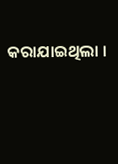କରାଯାଇଥିଲା ।